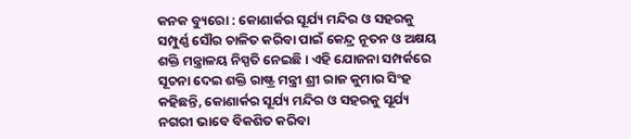କନକ ବ୍ୟୁରୋ : କୋଣାର୍କର ସୂର୍ଯ୍ୟ ମନ୍ଦିର ଓ ସହରକୁ ସମ୍ପୁର୍ଣ୍ଣ ସୌର ଚାଳିତ କରିବା ପାଇଁ କେନ୍ଦ୍ର ନୂତନ ଓ ଅକ୍ଷୟ ଶକ୍ତି ମନ୍ତ୍ରାଳୟ ନିସ୍ପତି ନେଇଛି । ଏହି ଯୋଜନା ସମ୍ପର୍କରେ ସୂଚନା ଦେଇ ଶକ୍ତି ରାଷ୍ଟ୍ର ମନ୍ତ୍ରୀ ଶ୍ରୀ ରାଜ କୁମାର ସିଂହ କହିଛନ୍ତି, କୋଣାର୍କର ସୂର୍ଯ୍ୟ ମନ୍ଦିର ଓ ସହରକୁ ସୂର୍ଯ୍ୟ ନଗରୀ ଭାବେ ବିକଶିତ କରିବା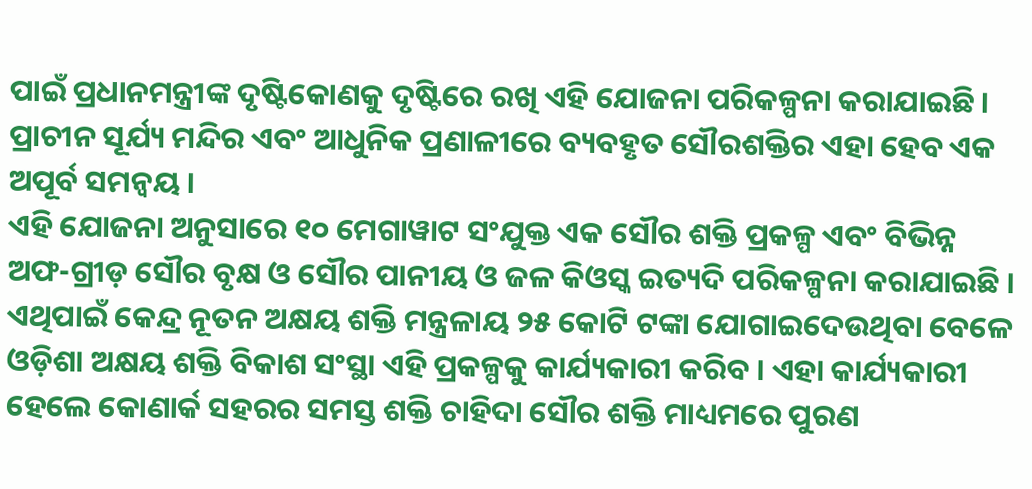ପାଇଁ ପ୍ରଧାନମନ୍ତ୍ରୀଙ୍କ ଦୃଷ୍ଟିକୋଣକୁ ଦୃଷ୍ଟିରେ ରଖି ଏହି ଯୋଜନା ପରିକଳ୍ପନା କରାଯାଇଛି । ପ୍ରାଚୀନ ସୂର୍ଯ୍ୟ ମନ୍ଦିର ଏବଂ ଆଧୁନିକ ପ୍ରଣାଳୀରେ ବ୍ୟବହୃତ ସୌରଶକ୍ତିର ଏହା ହେବ ଏକ ଅପୂର୍ବ ସମନ୍ୱୟ ।
ଏହି ଯୋଜନା ଅନୁସାରେ ୧୦ ମେଗାୱାଟ ସଂଯୁକ୍ତ ଏକ ସୌର ଶକ୍ତି ପ୍ରକଳ୍ପ ଏବଂ ବିଭିନ୍ନ ଅଫ-ଗ୍ରୀଡ଼ ସୌର ବୃକ୍ଷ ଓ ସୌର ପାନୀୟ ଓ ଜଳ କିଓସ୍କ ଇତ୍ୟଦି ପରିକଳ୍ପନା କରାଯାଇଛି । ଏଥିପାଇଁ କେନ୍ଦ୍ର ନୂତନ ଅକ୍ଷୟ ଶକ୍ତି ମନ୍ତ୍ରଳାୟ ୨୫ କୋଟି ଟଙ୍କା ଯୋଗାଇଦେଉଥିବା ବେଳେ ଓଡ଼ିଶା ଅକ୍ଷୟ ଶକ୍ତି ବିକାଶ ସଂସ୍ଥା ଏହି ପ୍ରକଳ୍ପକୁ କାର୍ଯ୍ୟକାରୀ କରିବ । ଏହା କାର୍ଯ୍ୟକାରୀ ହେଲେ କୋଣାର୍କ ସହରର ସମସ୍ତ ଶକ୍ତି ଚାହିଦା ସୌର ଶକ୍ତି ମାଧ୍ୟମରେ ପୁରଣ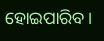ହୋଇପାରିବ ।